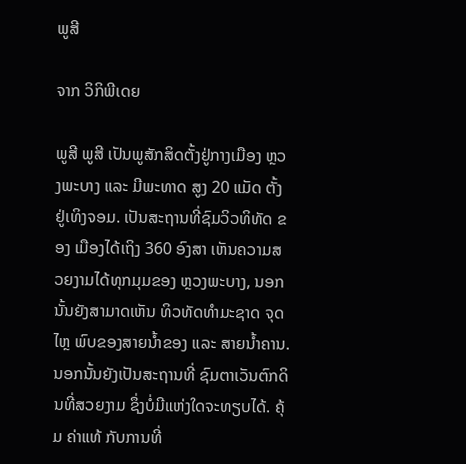ພູສີ

ຈາກ ວິກິພີເດຍ

ພູສີ ພູສີ ເປັນພູສັກສິດຕັ້ງຢູ່ກາງເມືອງ ຫຼວງພະບາງ ແລະ ມີພະທາດ ສູງ 20 ແມັດ ຕັ້ງຢູ່ເທິງຈອມ. ເປັນສະຖານທີ່ຊົມວິວທິທັດ ຂອງ ເມືອງໄດ້ເຖິງ 360 ອົງສາ ເຫັນຄວາມສວຍງາມໄດ້ທຸກມຸມຂອງ ຫຼວງພະບາງ, ນອກນັ້ນຍັງສາມາດເຫັນ ທິວທັດທຳມະຊາດ ຈຸດໄຫຼ ພົບຂອງສາຍນ້ຳຂອງ ແລະ ສາຍນ້ຳຄານ.ນອກນັ້ນຍັງເປັນສະຖານທີ່ ຊົມຕາເວັນຕົກດິນທີ່ສວຍງາມ ຊຶ່ງບໍ່ມີແຫ່ງໃດຈະທຽບໄດ້. ຄຸ້ມ ຄ່າແທ້ ກັບການທີ່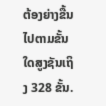ຕ້ອງຍ່າງຂື້ນໄປຕາມຂັ້ນໃດສູງຊັນເຖິງ 328 ຂັ້ນ.